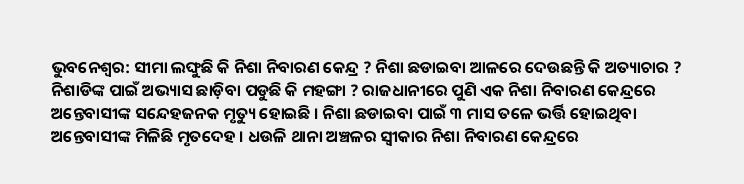ଭୁବନେଶ୍ବର: ସୀମା ଲଙ୍ଘୁଛି କି ନିଶା ନିବାରଣ କେନ୍ଦ୍ର ? ନିଶା ଛଡାଇବା ଆଳରେ ଦେଉଛନ୍ତି କି ଅତ୍ୟାଚାର ? ନିଶାଡିଙ୍କ ପାଇଁ ଅଭ୍ୟାସ ଛାଡ଼ିବା ପଡୁଛି କି ମହଙ୍ଗା ? ରାଜଧାନୀରେ ପୁଣି ଏକ ନିଶା ନିବାରଣ କେନ୍ଦ୍ରରେ ଅନ୍ତେବାସୀଙ୍କ ସନ୍ଦେହଜନକ ମୃତ୍ୟୁ ହୋଇଛି । ନିଶା ଛଡାଇବା ପାଇଁ ୩ ମାସ ତଳେ ଭର୍ତ୍ତି ହୋଇଥିବା ଅନ୍ତେବାସୀଙ୍କ ମିଳିଛି ମୃତଦେହ । ଧଉଳି ଥାନା ଅଞ୍ଚଳର ସ୍ବୀକାର ନିଶା ନିବାରଣ କେନ୍ଦ୍ରରେ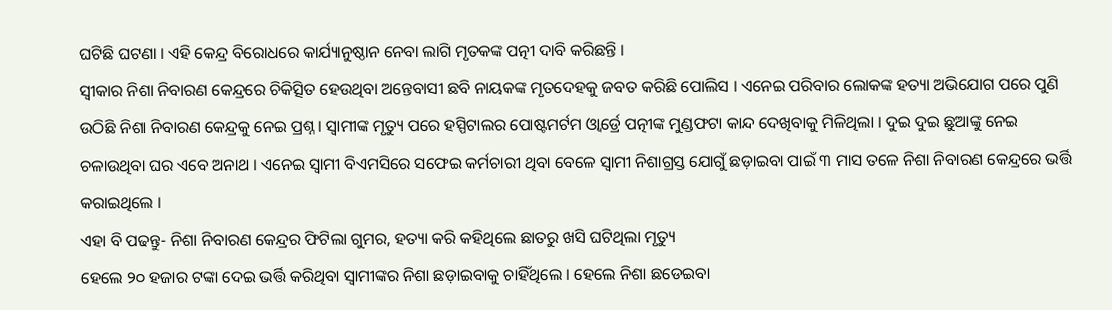ଘଟିଛି ଘଟଣା । ଏହି କେନ୍ଦ୍ର ବିରୋଧରେ କାର୍ଯ୍ୟାନୁଷ୍ଠାନ ନେବା ଲାଗି ମୃତକଙ୍କ ପତ୍ନୀ ଦାବି କରିଛନ୍ତି ।
ସ୍ବୀକାର ନିଶା ନିବାରଣ କେନ୍ଦ୍ରରେ ଚିକିତ୍ସିତ ହେଉଥିବା ଅନ୍ତେବାସୀ ଛବି ନାୟକଙ୍କ ମୃତଦେହକୁ ଜବତ କରିଛି ପୋଲିସ । ଏନେଇ ପରିବାର ଲୋକଙ୍କ ହତ୍ୟା ଅଭିଯୋଗ ପରେ ପୁଣି ଉଠିଛି ନିଶା ନିବାରଣ କେନ୍ଦ୍ରକୁ ନେଇ ପ୍ରଶ୍ନ । ସ୍ବାମୀଙ୍କ ମୃତ୍ୟୁ ପରେ ହସ୍ପିଟାଲର ପୋଷ୍ଟମର୍ଟମ ଓ୍ବାର୍ଡ୍ରେ ପତ୍ନୀଙ୍କ ମୁଣ୍ଡଫଟା କାନ୍ଦ ଦେଖିବାକୁ ମିଳିଥିଲା । ଦୁଇ ଦୁଇ ଛୁଆଙ୍କୁ ନେଇ ଚଳାଉଥିବା ଘର ଏବେ ଅନାଥ । ଏନେଇ ସ୍ବାମୀ ବିଏମସିରେ ସଫେଇ କର୍ମଚାରୀ ଥିବା ବେଳେ ସ୍ବାମୀ ନିଶାଗ୍ରସ୍ତ ଯୋଗୁଁ ଛଡ଼ାଇବା ପାଇଁ ୩ ମାସ ତଳେ ନିଶା ନିବାରଣ କେନ୍ଦ୍ରରେ ଭର୍ତ୍ତି କରାଇଥିଲେ ।
ଏହା ବି ପଢନ୍ତୁ- ନିଶା ନିବାରଣ କେନ୍ଦ୍ରର ଫିଟିଲା ଗୁମର, ହତ୍ୟା କରି କହିଥିଲେ ଛାତରୁ ଖସି ଘଟିଥିଲା ମୃତ୍ୟୁ
ହେଲେ ୨୦ ହଜାର ଟଙ୍କା ଦେଇ ଭର୍ତ୍ତି କରିଥିବା ସ୍ବାମୀଙ୍କର ନିଶା ଛଡ଼ାଇବାକୁ ଚାହିଁଥିଲେ । ହେଲେ ନିଶା ଛଡେଇବା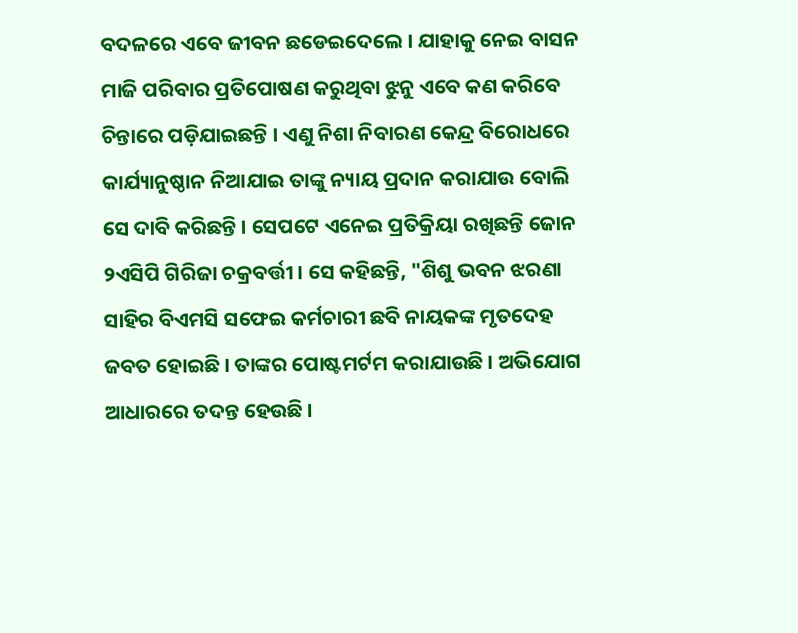ବଦଳରେ ଏବେ ଜୀବନ ଛଡେଇଦେଲେ । ଯାହାକୁ ନେଇ ବାସନ ମାଜି ପରିବାର ପ୍ରତିପୋଷଣ କରୁଥିବା ଝୁନୁ ଏବେ କଣ କରିବେ ଚିନ୍ତାରେ ପଡ଼ିଯାଇଛନ୍ତି । ଏଣୁ ନିଶା ନିବାରଣ କେନ୍ଦ୍ର ବିରୋଧରେ କାର୍ଯ୍ୟାନୁଷ୍ଠାନ ନିଆଯାଇ ତାଙ୍କୁ ନ୍ୟାୟ ପ୍ରଦାନ କରାଯାଉ ବୋଲି ସେ ଦାବି କରିଛନ୍ତି । ସେପଟେ ଏନେଇ ପ୍ରତିକ୍ରିୟା ରଖିଛନ୍ତି ଜୋନ ୨ଏସିପି ଗିରିଜା ଚକ୍ରବର୍ତ୍ତୀ । ସେ କହିଛନ୍ତି, "ଶିଶୁ ଭବନ ଝରଣା ସାହିର ବିଏମସି ସଫେଇ କର୍ମଚାରୀ ଛବି ନାୟକଙ୍କ ମୃତଦେହ ଜବତ ହୋଇଛି । ତାଙ୍କର ପୋଷ୍ଟମର୍ଟମ କରାଯାଉଛି । ଅଭିଯୋଗ ଆଧାରରେ ତଦନ୍ତ ହେଉଛି ।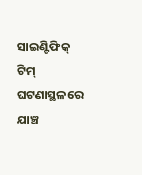ସାଇଣ୍ଟିଫିକ୍ ଟିମ୍ ଘଟଣାସ୍ଥଳରେ ଯାଞ୍ଚ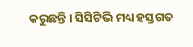କରୁଛନ୍ତି । ସିସିଟିଭି ମଧ୍ୟ ହସ୍ତଗତ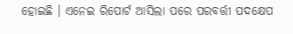ହୋଇଛି । ଏନେଇ ରିପୋର୍ଟ ଆସିଲା ପରେ ପରବର୍ତ୍ତୀ ପଦକ୍ଷେପ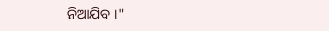ନିଆଯିବ ।"